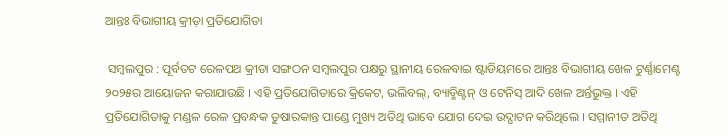ଆନ୍ତଃ ବିଭାଗୀୟ କ୍ରୀଡ଼ା ପ୍ରତିଯୋଗିତା

 ସମ୍ବଲପୁର : ପୂର୍ବତଟ ରେଳପଥ କ୍ରୀଡା ସଙ୍ଗଠନ ସମ୍ବଲପୁର ପକ୍ଷରୁ ସ୍ଥାନୀୟ ରେଳବାଇ ଷ୍ଟାଡିୟମରେ ଆନ୍ତଃ ବିଭାଗୀୟ ଖେଳ ଟୁର୍ଣ୍ଣାମେଣ୍ଟ ୨୦୨୫ର ଆୟୋଜନ କରାଯାଉଛି । ଏହି ପ୍ରତିଯୋଗିତାରେ କ୍ରିକେଟ, ଭଲିବଲ୍, ବ୍ୟାଡ୍ମିଣ୍ଟନ୍ ଓ ଟେନିସ୍ ଆଦି ଖେଳ ଅର୍ନ୍ତଭୁକ୍ତ । ଏହି ପ୍ରତିଯୋଗିତାକୁ ମଣ୍ଡଳ ରେଳ ପ୍ରବନ୍ଧକ ତୁଷାରକାନ୍ତ ପାଣ୍ଡେ ମୁଖ୍ୟ ଅତିଥି ଭାବେ ଯୋଗ ଦେଇ ଉଦ୍ଘାଟନ କରିଥିଲେ । ସମ୍ମାନୀତ ଅତିଥି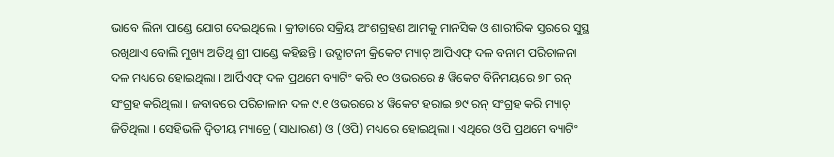ଭାବେ ଲିନା ପାଣ୍ଡେ ଯୋଗ ଦେଇଥିଲେ । କ୍ରୀଡାରେ ସକ୍ରିୟ ଅଂଶଗ୍ରହଣ ଆମକୁ ମାନସିକ ଓ ଶାରୀରିକ ସ୍ତରରେ ସୁସ୍ଥ ରଖିଥାଏ ବୋଲି ମୁଖ୍ୟ ଅତିଥି ଶ୍ରୀ ପାଣ୍ଡେ କହିଛନ୍ତି । ଉଦ୍ଘାଟନୀ କ୍ରିକେଟ ମ୍ୟାଚ୍ ଆପିଏଫ୍ ଦଳ ବନାମ ପରିଚାଳନା ଦଳ ମଧ୍ୟରେ ହୋଇଥିଲା । ଆର୍ପିଏଫ୍ ଦଳ ପ୍ରଥମେ ବ୍ୟାଟିଂ କରି ୧୦ ଓଭରରେ ୫ ୱିକେଟ ବିନିମୟରେ ୭୮ ରନ୍ ସଂଗ୍ରହ କରିଥିଲା । ଜବାବରେ ପରିଚାଳାନ ଦଳ ୯.୧ ଓଭରରେ ୪ ୱିକେଟ ହରାଇ ୭୯ ରନ୍ ସଂଗ୍ରହ କରି ମ୍ୟାଚ୍ ଜିତିଥିଲା । ସେହିଭଳି ଦ୍ୱିତୀୟ ମ୍ୟାଚ୍ରେ (ସାଧାରଣ) ଓ (ଓପି) ମଧ୍ୟରେ ହୋଇଥିଲା । ଏଥିରେ ଓପି ପ୍ରଥମେ ବ୍ୟାଟିଂ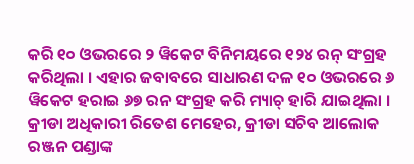କରି ୧୦ ଓଭରରେ ୨ ୱିକେଟ ବିନିମୟରେ ୧୨୪ ରନ୍ ସଂଗ୍ରହ କରିଥିଲା । ଏହାର ଜବାବରେ ସାଧାରଣ ଦଳ ୧୦ ଓଭରରେ ୬ ୱିକେଟ ହରାଇ ୬୭ ରନ ସଂଗ୍ରହ କରି ମ୍ୟାଚ୍ ହାରି ଯାଇଥିଲା । କ୍ରୀଡା ଅଧିକାରୀ ରିତେଶ ମେହେର, କ୍ରୀଡା ସଚିବ ଆଲୋକ ରଞ୍ଜନ ପଣ୍ଡାଙ୍କ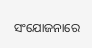ସଂଯୋଜନାରେ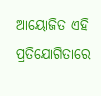ଆୟୋଜିତ ଏହି ପ୍ରତିଯୋଗିତାରେ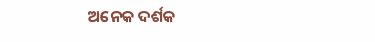ଅନେକ ଦର୍ଶକ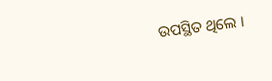ଉପସ୍ଥିତ ଥିଲେ ।